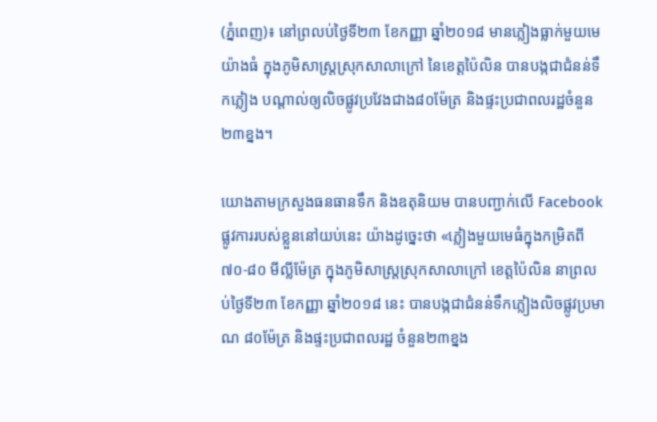(ភ្នំពេញ)៖ នៅព្រលប់ថ្ងៃទី២៣ ខែកញ្ញា ឆ្នាំ២០១៨ មានភ្លៀងធ្លាក់មួយមេយ៉ាងធំ ក្នុងភូមិសាស្ត្រស្រុកសាលាក្រៅ នៃខេត្តប៉ៃលិន បានបង្កជាជំនន់ទឹកភ្លៀង បណ្តាល់ឲ្យលិចផ្លូវប្រវែងជាង៨០ម៉ែត្រ និងផ្ទះប្រជាពលរដ្ឋចំនួន២៣ខ្នង។

យោងតាមក្រសួងធនធានទឹក និងឧតុនិយម បានបញ្ជាក់លើ Facebook ផ្លូវការរបស់ខ្លួននៅយប់នេះ យ៉ាងដូច្នេះថា «ភ្លៀងមួយមេធំក្នុងកម្រិតពី ៧០-៨០ មីល្លីម៉ែត្រ ក្នុងភូមិសាស្ត្រស្រុកសាលាក្រៅ ខេត្តប៉ៃលិន នាព្រលប់ថ្ងៃទី២៣ ខែកញ្ញា ឆ្នាំ២០១៨ នេះ បានបង្កជាជំនន់ទឹកភ្លៀងលិចផ្លូវប្រមាណ ៨០ម៉ែត្រ និងផ្ទះប្រជាពលរដ្ឋ ចំនួន២៣ខ្នង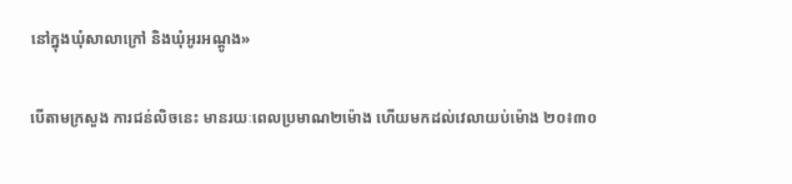នៅក្នុងឃុំសាលាក្រៅ និងឃុំអូរអណ្តូង»

បើតាមក្រសួង ការជន់លិចនេះ មានរយៈពេលប្រមាណ២ម៉ោង ហើយមកដល់វេលាយប់ម៉ោង ២០៖៣០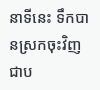នាទីនេះ ទឹកបានស្រកចុះវិញជាប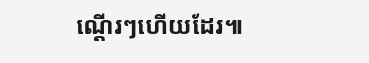ណ្តើរៗហើយដែរ៕